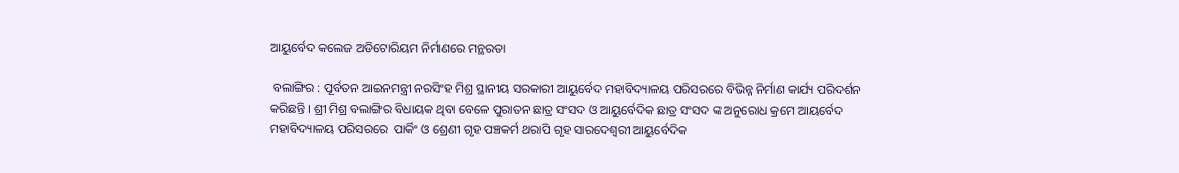ଆୟୁର୍ବେଦ କଲେଜ ଅଡିଟୋରିୟମ ନିର୍ମାଣରେ ମନ୍ଥରତା

 ବଲାଙ୍ଗିର : ପୂର୍ବତନ ଆଇନମନ୍ତ୍ରୀ ନରସିଂହ ମିଶ୍ର ସ୍ଥାନୀୟ ସରକାରୀ ଆୟୁର୍ବେଦ ମହାବିଦ୍ୟାଳୟ ପରିସରରେ ବିଭିନ୍ନ ନିର୍ମାଣ କାର୍ଯ୍ୟ ପରିଦର୍ଶନ କରିଛନ୍ତି । ଶ୍ରୀ ମିଶ୍ର ବଲାଙ୍ଗିର ବିଧାୟକ ଥିବା ବେଳେ ପୁରାତନ ଛାତ୍ର ସଂସଦ ଓ ଆୟୁର୍ବେଦିକ ଛାତ୍ର ସଂସଦ ଙ୍କ ଅନୁରୋଧ କ୍ରମେ ଆୟର୍ବେଦ ମହାବିଦ୍ୟାଳୟ ପରିସରରେ  ପାର୍କିଂ ଓ ଶ୍ରେଣୀ ଗୃହ ପଞ୍ଚକର୍ମ ଥରାପି ଗୃହ ସାରଦେଶ୍ୱରୀ ଆୟୁର୍ବେଦିକ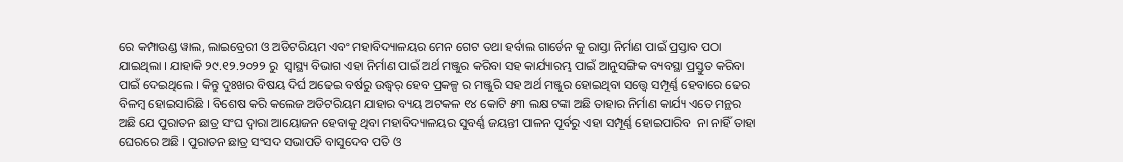ରେ କମ୍ପାଉଣ୍ଡ ୱାଲ, ଲାଇବ୍ରେରୀ ଓ ଅଡିଟରିୟମ ଏବଂ ମହାବିଦ୍ୟାଳୟର ମେନ ଗେଟ ତଥା ହର୍ବାଲ ଗାର୍ଡେନ କୁ ରାସ୍ତା ନିର୍ମାଣ ପାଇଁ ପ୍ରସ୍ତାବ ପଠା ଯାଇଥିଲା । ଯାହାକି ୨୯.୧୨.୨୦୨୨ ରୁ  ସ୍ୱାସ୍ଥ୍ୟ ବିଭାଗ ଏହା ନିର୍ମାଣ ପାଇଁ ଅର୍ଥ ମଞ୍ଜୁର କରିବା ସହ କାର୍ଯ୍ୟାରମ୍ଭ ପାଇଁ ଆନୁସଙ୍ଗିକ ବ୍ୟବସ୍ଥା ପ୍ରସ୍ତୁତ କରିବା ପାଇଁ ଦେଇଥିଲେ । କିନ୍ତୁ ଦୁଃଖର ବିଷୟ ଦିର୍ଘ ଅଢେଇ ବର୍ଷରୁ ଉଦ୍ଧ୍ୱର୍ ହେବ ପ୍ରକଳ୍ପ ର ମଞ୍ଜୁରି ସହ ଅର୍ଥ ମଞ୍ଜୁର ହୋଇଥିବା ସତ୍ତ୍ୱେ ସମ୍ପୂର୍ଣ୍ଣ ହେବାରେ ଢେର ବିଳମ୍ବ ହୋଇସାରିଛି । ବିଶେଷ କରି କଲେଜ ଅଡିଟରିୟମ ଯାହାର ବ୍ୟୟ ଅଟକଳ ୧୪ କୋଟି ୫୩ ଲକ୍ଷ ଟଙ୍କା ଅଛି ତାହାର ନିର୍ମାଣ କାର୍ଯ୍ୟ ଏତେ ମନ୍ଥର ଅଛି ଯେ ପୁରାତନ ଛାତ୍ର ସଂଘ ଦ୍ୱାରା ଆୟୋଜନ ହେବାକୁ ଥିବା ମହାବିଦ୍ୟାଳୟର ସୁବର୍ଣ୍ଣ ଜୟନ୍ତୀ ପାଳନ ପୂର୍ବରୁ ଏହା ସମ୍ପୂର୍ଣ୍ଣ ହୋଇପାରିବ  ନା ନାହିଁ ତାହା ଘେରରେ ଅଛି । ପୁରାତନ ଛାତ୍ର ସଂସଦ ସଭାପତି ବାସୁଦେବ ପତି ଓ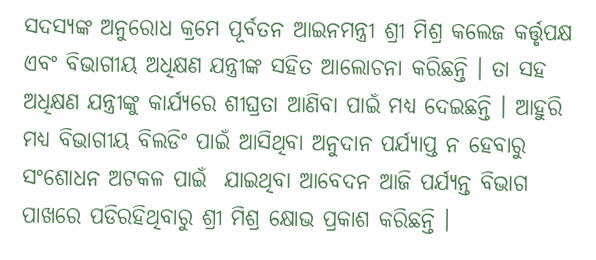ସଦସ୍ୟଙ୍କ ଅନୁରୋଧ କ୍ରମେ ପୂର୍ବତନ ଆଇନମନ୍ତ୍ରୀ ଶ୍ରୀ ମିଶ୍ର କଲେଜ କର୍ତ୍ତୃପକ୍ଷ ଏବଂ ବିଭାଗୀୟ ଅଧିକ୍ଷଣ ଯନ୍ତ୍ରୀଙ୍କ ସହିତ ଆଲୋଚନା କରିଛନ୍ତି । ତା ସହ ଅଧିକ୍ଷଣ ଯନ୍ତ୍ରୀଙ୍କୁ କାର୍ଯ୍ୟରେ ଶୀଘ୍ରତା ଆଣିବା ପାଇଁ ମଧ୍ୟ ଦେଇଛନ୍ତି । ଆହୁରି ମଧ୍ୟ ବିଭାଗୀୟ ବିଲଡିଂ ପାଇଁ ଆସିଥିବା ଅନୁଦାନ ପର୍ଯ୍ୟାପ୍ତ ନ ହେବାରୁ ସଂଶୋଧନ ଅଟକଳ ପାଇଁ  ଯାଇଥିବା ଆବେଦନ ଆଜି ପର୍ଯ୍ୟନ୍ତ ବିଭାଗ ପାଖରେ ପଡିରହିଥିବାରୁ ଶ୍ରୀ ମିଶ୍ର କ୍ଷୋଭ ପ୍ରକାଶ କରିଛନ୍ତି ।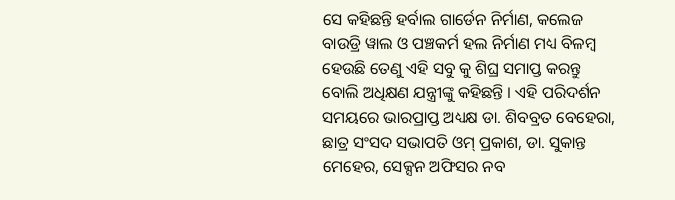ସେ କହିଛନ୍ତି ହର୍ବାଲ ଗାର୍ଡେନ ନିର୍ମାଣ, କଲେଜ ବାଉଡ୍ରି ୱାଲ ଓ ପଞ୍ଚକର୍ମ ହଲ ନିର୍ମାଣ ମଧ୍ୟ ବିଳମ୍ବ ହେଉଛି ତେଣୁ ଏହି ସବୁ କୁ ଶିଘ୍ର ସମାପ୍ତ କରନ୍ତୁ ବୋଲି ଅଧିକ୍ଷଣ ଯନ୍ତ୍ରୀଙ୍କୁ କହିଛନ୍ତି । ଏହି ପରିଦର୍ଶନ ସମୟରେ ଭାରପ୍ରାପ୍ତ ଅଧ୍ୟକ୍ଷ ଡା. ଶିବବ୍ରତ ବେହେରା,  ଛାତ୍ର ସଂସଦ ସଭାପତି ଓମ୍ ପ୍ରକାଶ, ଡା. ସୁକାନ୍ତ ମେହେର, ସେକ୍ସନ ଅଫିସର ନବ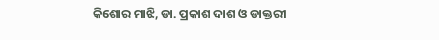କିଶୋର ମାଝି, ଡା. ପ୍ରକାଶ ଦାଶ ଓ ଡାକ୍ତରୀ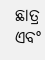ଛାତ୍ର ଏବଂ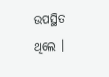ଉପସ୍ଥିତ ଥିଲେ ।